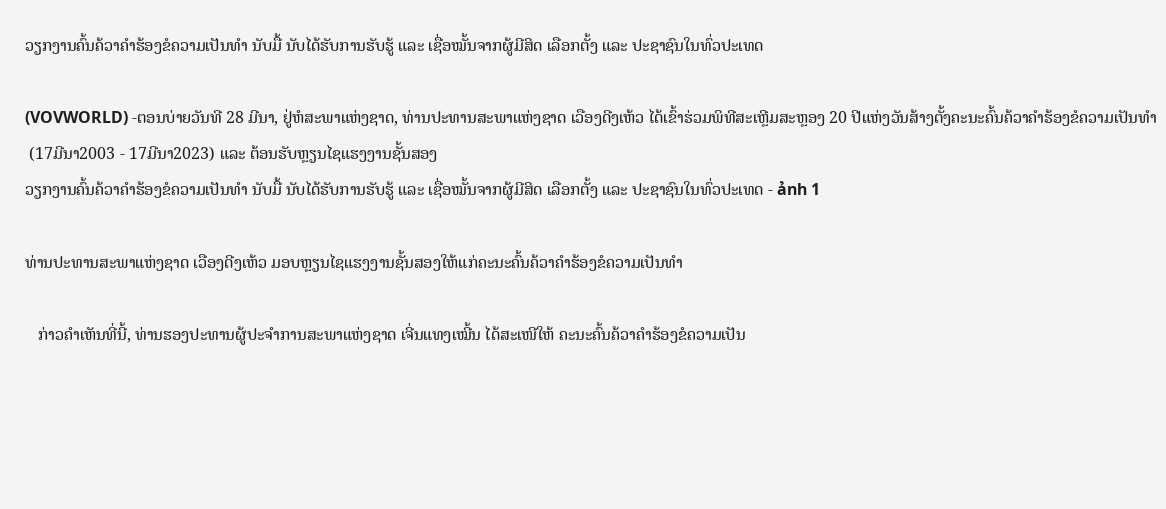ວຽກງານຄົ້ນຄ້ວາຄຳຮ້ອງຂໍຄວາມເປັນທຳ ນັບມື້ ນັບໄດ້ຮັບການຮັບຮູ້ ແລະ ເຊື່ອໝັ້ນຈາກຜູ້ມີສິດ ເລືອກຕັ້ງ ແລະ ປະຊາຊົນໃນທົ່ວປະເທດ

(VOVWORLD) -ຕອນບ່າຍວັນທີ 28 ມີນາ, ຢູ່ຫໍສະພາແຫ່ງຊາດ, ທ່ານປະທານສະພາແຫ່ງຊາດ ເວືອງດີງເຫ້ວ ໄດ້ເຂົ້າຮ່ວມພິທີສະເຫຼີມສະຫຼອງ 20 ປີແຫ່ງວັນສ້າງຕັ້ງຄະນະຄົ້ນຄ້ວາຄຳຮ້ອງຂໍຄວາມເປັນທຳ
 (17ມີນາ2003 - 17ມີນາ2023) ແລະ ຕ້ອນຮັບຫຼຽນໄຊແຮງງານຊັ້ນສອງ
ວຽກງານຄົ້ນຄ້ວາຄຳຮ້ອງຂໍຄວາມເປັນທຳ ນັບມື້ ນັບໄດ້ຮັບການຮັບຮູ້ ແລະ ເຊື່ອໝັ້ນຈາກຜູ້ມີສິດ ເລືອກຕັ້ງ ແລະ ປະຊາຊົນໃນທົ່ວປະເທດ - ảnh 1

ທ່ານປະທານສະພາແຫ່ງຊາດ ເວືອງດີງເຫ້ວ ມອບຫຼຽນໄຊແຮງງານຊັ້ນສອງໃຫ້ແກ່ຄະນະຄົ້ນຄ້ວາຄຳຮ້ອງຂໍຄວາມເປັນທຳ

   ກ່າວຄຳເຫັນທີ່ນີ້, ທ່ານຮອງປະທານຜູ້ປະຈຳການສະພາແຫ່ງຊາດ ເຈີ່ນແທງເໝີ້ນ ໄດ້ສະເໜີໃຫ້ ຄະນະຄົ້ນຄ້ວາຄຳຮ້ອງຂໍຄວາມເປັນ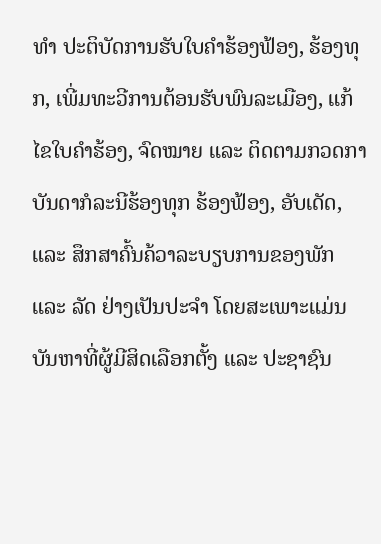ທຳ ປະຕິບັດການຮັບໃບຄຳຮ້ອງຟ້ອງ, ຮ້ອງທຸກ, ເພີ່ມທະວີການຕ້ອນຮັບພົນລະເມືອງ, ແກ້ໄຂໃບຄຳຮ້ອງ, ຈົດໝາຍ ແລະ ຕິດຕາມກວດກາບັນດາກໍລະນີຮ້ອງທຸກ ຮ້ອງຟ້ອງ, ອັບເດັດ,  ແລະ ສຶກສາຄົ້ນຄ້ວາລະບຽບການຂອງພັກ ແລະ ລັດ ຢ່າງເປັນປະຈຳ ໂດຍສະເພາະແມ່ນບັນຫາທີ່ຜູ້ມີສິດເລືອກຕັ້ງ ແລະ ປະຊາຊົນ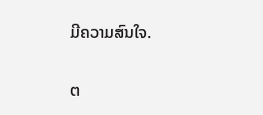ມີຄວາມສົນໃຈ.

ຕ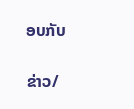ອບກັບ

ຂ່າວ/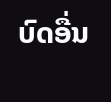ບົດອື່ນ